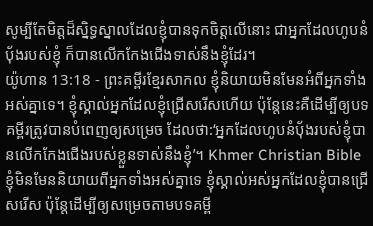សូម្បីតែមិត្តដ៏ស្និទ្ធស្នាលដែលខ្ញុំបានទុកចិត្តលើនោះ ជាអ្នកដែលហូបនំប៉័ងរបស់ខ្ញុំ ក៏បានលើកកែងជើងទាស់នឹងខ្ញុំដែរ។
យ៉ូហាន 13:18 - ព្រះគម្ពីរខ្មែរសាកល ខ្ញុំនិយាយមិនមែនអំពីអ្នកទាំងអស់គ្នាទេ។ ខ្ញុំស្គាល់អ្នកដែលខ្ញុំជ្រើសរើសហើយ ប៉ុន្តែនេះគឺដើម្បីឲ្យបទគម្ពីរត្រូវបានបំពេញឲ្យសម្រេច ដែលថា:‘អ្នកដែលហូបនំប៉័ងរបស់ខ្ញុំបានលើកកែងជើងរបស់ខ្លួនទាស់នឹងខ្ញុំ’។ Khmer Christian Bible ខ្ញុំមិនមែននិយាយពីអ្នកទាំងអស់គ្នាទេ ខ្ញុំស្គាល់អស់អ្នកដែលខ្ញុំបានជ្រើសរើស ប៉ុន្ដែដើម្បីឲ្យសម្រេចតាមបទគម្ពី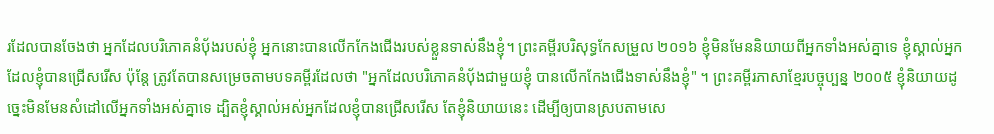រដែលបានចែងថា អ្នកដែលបរិភោគនំប៉័ងរបស់ខ្ញុំ អ្នកនោះបានលើកកែងជើងរបស់ខ្លួនទាស់នឹងខ្ញុំ។ ព្រះគម្ពីរបរិសុទ្ធកែសម្រួល ២០១៦ ខ្ញុំមិនមែននិយាយពីអ្នកទាំងអស់គ្នាទេ ខ្ញុំស្គាល់អ្នកដែលខ្ញុំបានជ្រើសរើស ប៉ុន្តែ ត្រូវតែបានសម្រេចតាមបទគម្ពីរដែលថា "អ្នកដែលបរិភោគនំបុ័ងជាមួយខ្ញុំ បានលើកកែងជើងទាស់នឹងខ្ញុំ" ។ ព្រះគម្ពីរភាសាខ្មែរបច្ចុប្បន្ន ២០០៥ ខ្ញុំនិយាយដូច្នេះមិនមែនសំដៅលើអ្នកទាំងអស់គ្នាទេ ដ្បិតខ្ញុំស្គាល់អស់អ្នកដែលខ្ញុំបានជ្រើសរើស តែខ្ញុំនិយាយនេះ ដើម្បីឲ្យបានស្របតាមសេ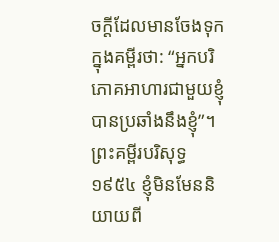ចក្ដីដែលមានចែងទុកក្នុងគម្ពីរថា: “អ្នកបរិភោគអាហារជាមួយខ្ញុំ បានប្រឆាំងនឹងខ្ញុំ”។ ព្រះគម្ពីរបរិសុទ្ធ ១៩៥៤ ខ្ញុំមិនមែននិយាយពី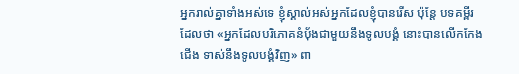អ្នករាល់គ្នាទាំងអស់ទេ ខ្ញុំស្គាល់អស់អ្នកដែលខ្ញុំបានរើស ប៉ុន្តែ បទគម្ពីរដែលថា «អ្នកដែលបរិភោគនំបុ័ងជាមួយនឹងទូលបង្គំ នោះបានលើកកែងជើង ទាស់នឹងទូលបង្គំវិញ» ពា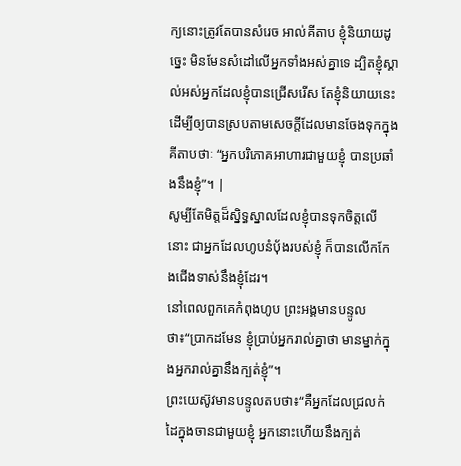ក្យនោះត្រូវតែបានសំរេច អាល់គីតាប ខ្ញុំនិយាយដូច្នេះ មិនមែនសំដៅលើអ្នកទាំងអស់គ្នាទេ ដ្បិតខ្ញុំស្គាល់អស់អ្នកដែលខ្ញុំបានជ្រើសរើស តែខ្ញុំនិយាយនេះ ដើម្បីឲ្យបានស្របតាមសេចក្ដីដែលមានចែងទុកក្នុងគីតាបថាៈ “អ្នកបរិភោគអាហារជាមួយខ្ញុំ បានប្រឆាំងនឹងខ្ញុំ”។ |
សូម្បីតែមិត្តដ៏ស្និទ្ធស្នាលដែលខ្ញុំបានទុកចិត្តលើនោះ ជាអ្នកដែលហូបនំប៉័ងរបស់ខ្ញុំ ក៏បានលើកកែងជើងទាស់នឹងខ្ញុំដែរ។
នៅពេលពួកគេកំពុងហូប ព្រះអង្គមានបន្ទូលថា៖“ប្រាកដមែន ខ្ញុំប្រាប់អ្នករាល់គ្នាថា មានម្នាក់ក្នុងអ្នករាល់គ្នានឹងក្បត់ខ្ញុំ”។
ព្រះយេស៊ូវមានបន្ទូលតបថា៖“គឺអ្នកដែលជ្រលក់ដៃក្នុងចានជាមួយខ្ញុំ អ្នកនោះហើយនឹងក្បត់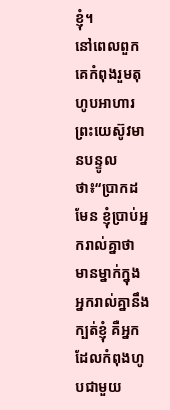ខ្ញុំ។
នៅពេលពួកគេកំពុងរួមតុហូបអាហារ ព្រះយេស៊ូវមានបន្ទូលថា៖“ប្រាកដមែន ខ្ញុំប្រាប់អ្នករាល់គ្នាថា មានម្នាក់ក្នុងអ្នករាល់គ្នានឹងក្បត់ខ្ញុំ គឺអ្នកដែលកំពុងហូបជាមួយ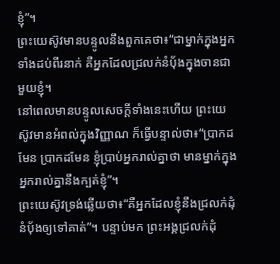ខ្ញុំ”។
ព្រះយេស៊ូវមានបន្ទូលនឹងពួកគេថា៖“ជាម្នាក់ក្នុងអ្នកទាំងដប់ពីរនាក់ គឺអ្នកដែលជ្រលក់នំបុ័ងក្នុងចានជាមួយខ្ញុំ។
នៅពេលមានបន្ទូលសេចក្ដីទាំងនេះហើយ ព្រះយេស៊ូវមានអំពល់ក្នុងវិញ្ញាណ ក៏ធ្វើបន្ទាល់ថា៖“ប្រាកដមែន ប្រាកដមែន ខ្ញុំប្រាប់អ្នករាល់គ្នាថា មានម្នាក់ក្នុងអ្នករាល់គ្នានឹងក្បត់ខ្ញុំ”។
ព្រះយេស៊ូវទ្រង់ឆ្លើយថា៖“គឺអ្នកដែលខ្ញុំនឹងជ្រលក់ដុំនំប៉័ងឲ្យទៅគាត់”។ បន្ទាប់មក ព្រះអង្គជ្រលក់ដុំ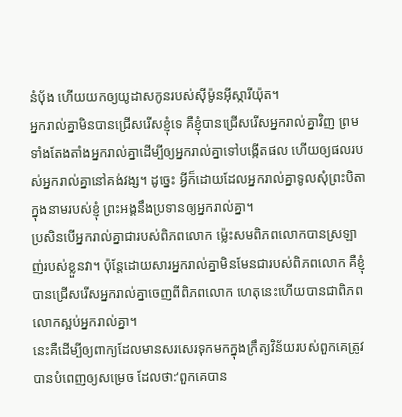នំប៉័ង ហើយយកឲ្យយូដាសកូនរបស់ស៊ីម៉ូនអ៊ីស្ការីយ៉ុត។
អ្នករាល់គ្នាមិនបានជ្រើសរើសខ្ញុំទេ គឺខ្ញុំបានជ្រើសរើសអ្នករាល់គ្នាវិញ ព្រមទាំងតែងតាំងអ្នករាល់គ្នាដើម្បីឲ្យអ្នករាល់គ្នាទៅបង្កើតផល ហើយឲ្យផលរបស់អ្នករាល់គ្នានៅគង់វង្ស។ ដូច្នេះ អ្វីក៏ដោយដែលអ្នករាល់គ្នាទូលសុំព្រះបិតាក្នុងនាមរបស់ខ្ញុំ ព្រះអង្គនឹងប្រទានឲ្យអ្នករាល់គ្នា។
ប្រសិនបើអ្នករាល់គ្នាជារបស់ពិភពលោក ម្ល៉េះសមពិភពលោកបានស្រឡាញ់របស់ខ្លួនវា។ ប៉ុន្តែដោយសារអ្នករាល់គ្នាមិនមែនជារបស់ពិភពលោក គឺខ្ញុំបានជ្រើសរើសអ្នករាល់គ្នាចេញពីពិភពលោក ហេតុនេះហើយបានជាពិភពលោកស្អប់អ្នករាល់គ្នា។
នេះគឺដើម្បីឲ្យពាក្យដែលមានសរសេរទុកមកក្នុងក្រឹត្យវិន័យរបស់ពួកគេត្រូវបានបំពេញឲ្យសម្រេច ដែលថា:‘ពួកគេបាន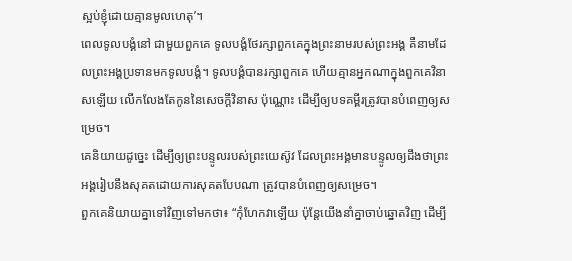ស្អប់ខ្ញុំដោយគ្មានមូលហេតុ’។
ពេលទូលបង្គំនៅ ជាមួយពួកគេ ទូលបង្គំថែរក្សាពួកគេក្នុងព្រះនាមរបស់ព្រះអង្គ គឺនាមដែលព្រះអង្គប្រទានមកទូលបង្គំ។ ទូលបង្គំបានរក្សាពួកគេ ហើយគ្មានអ្នកណាក្នុងពួកគេវិនាសឡើយ លើកលែងតែកូននៃសេចក្ដីវិនាស ប៉ុណ្ណោះ ដើម្បីឲ្យបទគម្ពីរត្រូវបានបំពេញឲ្យសម្រេច។
គេនិយាយដូច្នេះ ដើម្បីឲ្យព្រះបន្ទូលរបស់ព្រះយេស៊ូវ ដែលព្រះអង្គមានបន្ទូលឲ្យដឹងថាព្រះអង្គរៀបនឹងសុគតដោយការសុគតបែបណា ត្រូវបានបំពេញឲ្យសម្រេច។
ពួកគេនិយាយគ្នាទៅវិញទៅមកថា៖ “កុំហែកវាឡើយ ប៉ុន្តែយើងនាំគ្នាចាប់ឆ្នោតវិញ ដើម្បី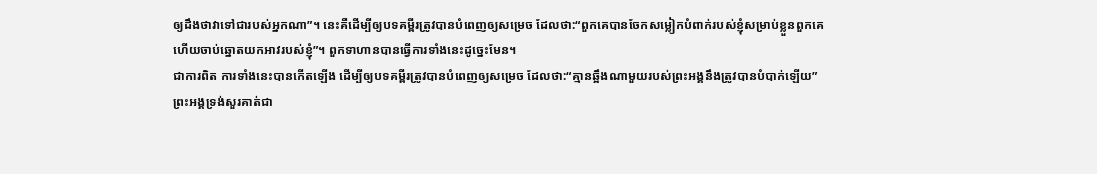ឲ្យដឹងថាវាទៅជារបស់អ្នកណា”។ នេះគឺដើម្បីឲ្យបទគម្ពីរត្រូវបានបំពេញឲ្យសម្រេច ដែលថា:“ពួកគេបានចែកសម្លៀកបំពាក់របស់ខ្ញុំសម្រាប់ខ្លួនពួកគេ ហើយចាប់ឆ្នោតយកអាវរបស់ខ្ញុំ”។ ពួកទាហានបានធ្វើការទាំងនេះដូច្នេះមែន។
ជាការពិត ការទាំងនេះបានកើតឡើង ដើម្បីឲ្យបទគម្ពីរត្រូវបានបំពេញឲ្យសម្រេច ដែលថា:“គ្មានឆ្អឹងណាមួយរបស់ព្រះអង្គនឹងត្រូវបានបំបាក់ឡើយ”
ព្រះអង្គទ្រង់សួរគាត់ជា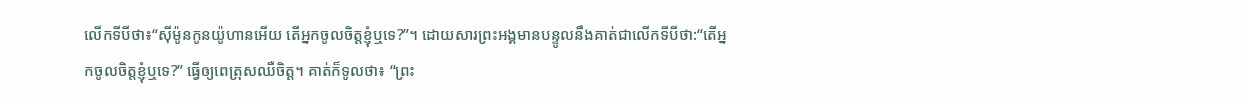លើកទីបីថា៖“ស៊ីម៉ូនកូនយ៉ូហានអើយ តើអ្នកចូលចិត្តខ្ញុំឬទេ?”។ ដោយសារព្រះអង្គមានបន្ទូលនឹងគាត់ជាលើកទីបីថា:“តើអ្នកចូលចិត្តខ្ញុំឬទេ?” ធ្វើឲ្យពេត្រុសឈឺចិត្ត។ គាត់ក៏ទូលថា៖ “ព្រះ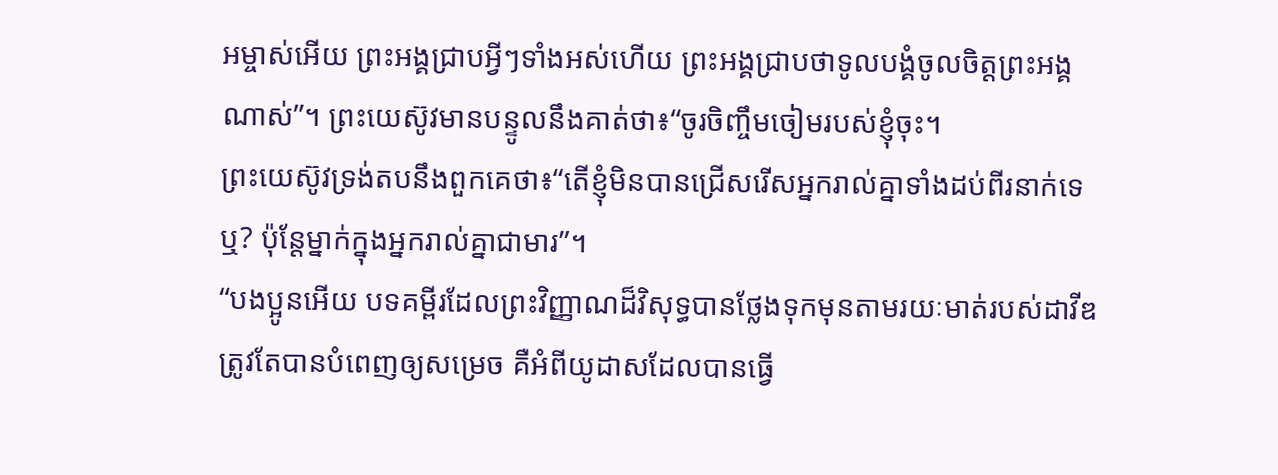អម្ចាស់អើយ ព្រះអង្គជ្រាបអ្វីៗទាំងអស់ហើយ ព្រះអង្គជ្រាបថាទូលបង្គំចូលចិត្តព្រះអង្គណាស់”។ ព្រះយេស៊ូវមានបន្ទូលនឹងគាត់ថា៖“ចូរចិញ្ចឹមចៀមរបស់ខ្ញុំចុះ។
ព្រះយេស៊ូវទ្រង់តបនឹងពួកគេថា៖“តើខ្ញុំមិនបានជ្រើសរើសអ្នករាល់គ្នាទាំងដប់ពីរនាក់ទេឬ? ប៉ុន្តែម្នាក់ក្នុងអ្នករាល់គ្នាជាមារ”។
“បងប្អូនអើយ បទគម្ពីរដែលព្រះវិញ្ញាណដ៏វិសុទ្ធបានថ្លែងទុកមុនតាមរយៈមាត់របស់ដាវីឌត្រូវតែបានបំពេញឲ្យសម្រេច គឺអំពីយូដាសដែលបានធ្វើ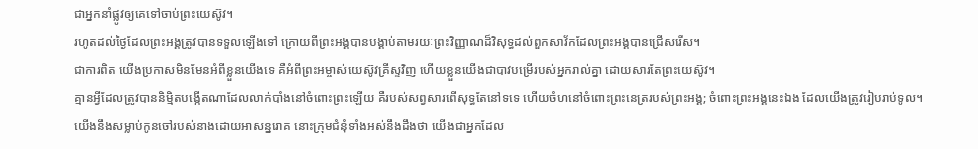ជាអ្នកនាំផ្លូវឲ្យគេទៅចាប់ព្រះយេស៊ូវ។
រហូតដល់ថ្ងៃដែលព្រះអង្គត្រូវបានទទួលឡើងទៅ ក្រោយពីព្រះអង្គបានបង្គាប់តាមរយៈព្រះវិញ្ញាណដ៏វិសុទ្ធដល់ពួកសាវ័កដែលព្រះអង្គបានជ្រើសរើស។
ជាការពិត យើងប្រកាសមិនមែនអំពីខ្លួនយើងទេ គឺអំពីព្រះអម្ចាស់យេស៊ូវគ្រីស្ទវិញ ហើយខ្លួនយើងជាបាវបម្រើរបស់អ្នករាល់គ្នា ដោយសារតែព្រះយេស៊ូវ។
គ្មានអ្វីដែលត្រូវបាននិម្មិតបង្កើតណាដែលលាក់បាំងនៅចំពោះព្រះឡើយ គឺរបស់សព្វសារពើសុទ្ធតែនៅទទេ ហើយចំហនៅចំពោះព្រះនេត្ររបស់ព្រះអង្គ; ចំពោះព្រះអង្គនេះឯង ដែលយើងត្រូវរៀបរាប់ទូល។
យើងនឹងសម្លាប់កូនចៅរបស់នាងដោយអាសន្នរោគ នោះក្រុមជំនុំទាំងអស់នឹងដឹងថា យើងជាអ្នកដែល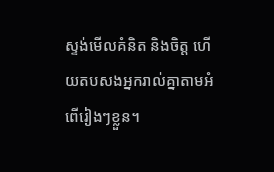ស្ទង់មើលគំនិត និងចិត្ត ហើយតបសងអ្នករាល់គ្នាតាមអំពើរៀងៗខ្លួន។